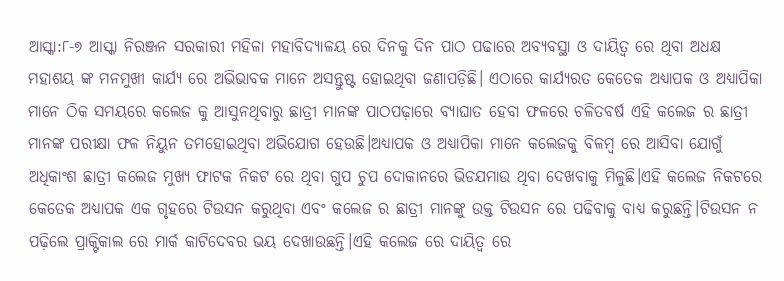ଆସ୍କା:୮-୭ ଆସ୍କା ନିରଞ୍ଜନ ସରକାରୀ ମହିଳା ମହାବିଦ୍ୟାଳୟ ରେ ଦିନକୁ ଦିନ ପାଠ ପଢାରେ ଅବ୍ୟବସ୍ଥା ଓ ଦାୟିତ୍ୱ ରେ ଥିବା ଅଧକ୍ଷ ମହାଶୟ ଙ୍କ ମନମୁଖୀ କାର୍ଯ୍ୟ ରେ ଅଭିଭାବକ ମାନେ ଅସନ୍ତୁଷ୍ଟ ହୋଇଥିବା ଜଣାପଡ଼ିଛି। ଏଠାରେ କାର୍ଯ୍ୟରତ କେତେକ ଅଧ୍ୟାପକ ଓ ଅଧ୍ୟାପିକା ମାନେ ଠିକ ସମୟରେ କଲେଜ କୁ ଆସୁନଥିବାରୁ ଛାତ୍ରୀ ମାନଙ୍କ ପାଠପଢ଼ାରେ ବ୍ୟାଘାତ ହେବା ଫଳରେ ଚଳିତବର୍ଷ ଏହି କଲେଜ ର ଛାତ୍ରୀ ମାନଙ୍କ ପରୀକ୍ଷା ଫଳ ନିୟୁନ ତମହୋଇଥିବା ଅଭିଯୋଗ ହେଉଛି।ଅଧ୍ୟାପକ ଓ ଅଧ୍ୟାପିକା ମାନେ କଲେଜକୁ ବିଳମ୍ବ ରେ ଆସିବା ଯୋଗୁଁ ଅଧିକାଂଶ ଛାତ୍ରୀ କଲେଜ ମୁଖ୍ୟ ଫାଟକ ନିକଟ ରେ ଥିବା ଗୁପ ଚୁପ ଦୋକାନରେ ଭିଡଯମାଉ ଥିବା ଦେଖବାକୁ ମିଳୁଛି।ଏହି କଲେଜ ନିକଟରେ କେତେକ ଅଧ୍ୟାପକ ଏକ ଗୃହରେ ଟିଉସନ କରୁଥିବା ଏବଂ କଲେଜ ର ଛାତ୍ରୀ ମାନଙ୍କୁ ଉକ୍ତ ଟିଉସନ ରେ ପଢିବାକୁ ବାଧ୍ୟ କରୁଛନ୍ତି।ଟିଉସନ ନ ପଢ଼ିଲେ ପ୍ରାକ୍ଟିକାଲ ରେ ମାର୍କ କାଟିଦେବର ଭୟ ଦେଖାଉଛନ୍ତି।ଏହି କଲେଜ ରେ ଦାୟିତ୍ୱ ରେ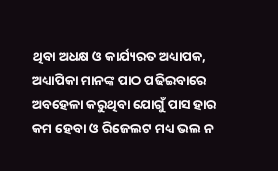ଥିବା ଅଧକ୍ଷ ଓ କାର୍ଯ୍ୟରତ ଅଧ୍ୟାପକ, ଅଧ୍ୟାପିକା ମାନଙ୍କ ପାଠ ପଢିଇବାରେ ଅବହେଳା କରୁଥିବା ଯୋଗୁଁ ପାସ ହାର କମ ହେବା ଓ ରିଜେଲଟ ମଧ୍ୟ ଭଲ ନ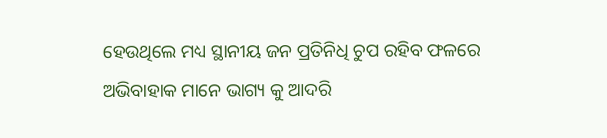ହେଉଥିଲେ ମଧ୍ୟ ସ୍ଥାନୀୟ ଜନ ପ୍ରତିନିଧି ଚୁପ ରହିବ ଫଳରେ ଅଭିବାହାକ ମାନେ ଭାଗ୍ୟ କୁ ଆଦରି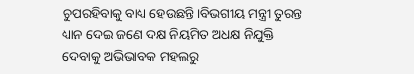ଚୁପରହିବାକୁ ବାଧ୍ୟ ହେଉଛନ୍ତି।ବିଭଗୀୟ ମନ୍ତ୍ରୀ ତୁରନ୍ତ ଧ୍ୟାନ ଦେଇ ଜଣେ ଦକ୍ଷ ନିୟମିତ ଅଧକ୍ଷ ନିଯୁକ୍ତି ଦେବାକୁ ଅଭିଭାବକ ମହଲରୁ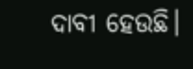ଦାବୀ ହେଉଛି।